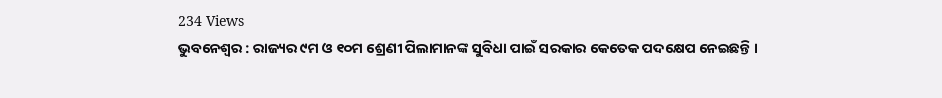234 Views
ଭୁବନେଶ୍ୱର : ରାଜ୍ୟର ୯ମ ଓ ୧୦ମ ଶ୍ରେଣୀ ପିଲାମାନଙ୍କ ସୁବିଧା ପାଇଁ ସରକାର କେତେକ ପଦକ୍ଷେପ ନେଇଛନ୍ତି ।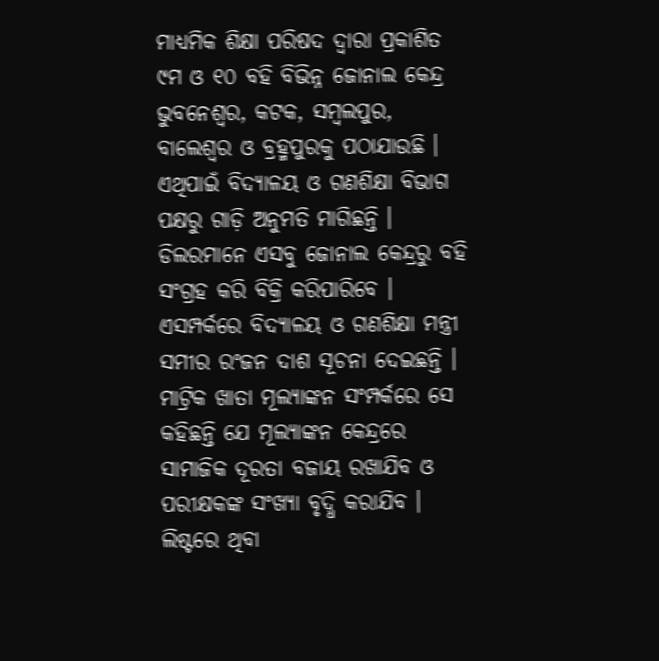ମାଧ୍ୟମିକ ଶିକ୍ଷା ପରିଷଦ ଦ୍ୱାରା ପ୍ରକାଶିତ ୯ମ ଓ ୧୦ ବହି ବିଭିନ୍ନ ଜୋନାଲ କେନ୍ଦ୍ର ଭୁବନେଶ୍ୱର, କଟକ, ସମ୍ବଲପୁର, ବାଲେଶ୍ୱର ଓ ବ୍ରହ୍ମପୁରକୁ ପଠାଯାଉଛି । ଏଥିପାଇଁ ବିଦ୍ୟାଳୟ ଓ ଗଣଶିକ୍ଷା ବିଭାଗ ପକ୍ଷରୁ ଗାଡ଼ି ଅନୁମତି ମାଗିଛନ୍ତି । ଡିଲରମାନେ ଏସବୁ ଜୋନାଲ କେନ୍ଦ୍ରରୁ ବହି ସଂଗ୍ରହ କରି ବିକ୍ରି କରିପାରିବେ । ଏସମ୍ପର୍କରେ ବିଦ୍ୟାଳୟ ଓ ଗଣଶିକ୍ଷା ମନ୍ତ୍ରୀ ସମୀର ରଂଜନ ଦାଶ ସୂଚନା ଦେଇଛନ୍ତି ।
ମାଟ୍ରିକ ଖାତା ମୂଲ୍ୟାଙ୍କନ ସଂମ୍ପର୍କରେ ସେ କହିଛନ୍ତି ଯେ ମୂଲ୍ୟାଙ୍କନ କେନ୍ଦ୍ରରେ ସାମାଜିକ ଦୂରତା ବଜାୟ ରଖାଯିବ ଓ ପରୀକ୍ଷକଙ୍କ ସଂଖ୍ୟା ବୃଦ୍ଧି କରାଯିବ । ଲିଷ୍ଟରେ ଥିବା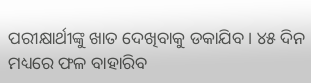ପରୀକ୍ଷାର୍ଥୀଙ୍କୁ ଖାତ ଦେଖିବାକୁ ଡକାଯିବ । ୪୫ ଦିନ ମଧ୍ୟରେ ଫଳ ବାହାରିବ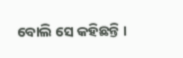ବୋଲି ସେ କହିଛନ୍ତି ।